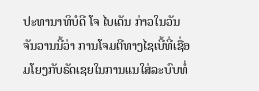ປະທານາທິບໍດີ ໂຈ ໄບເດັນ ກ່າວໃນວັນຈັນວານນີ້ວ່າ ການໂຈມຕີທາງໄຊເບີ້ທີ່ເຊື່ອມໂຍງກັບຣັດເຊຍໃນການແນໃສ່ລະບົບທໍ່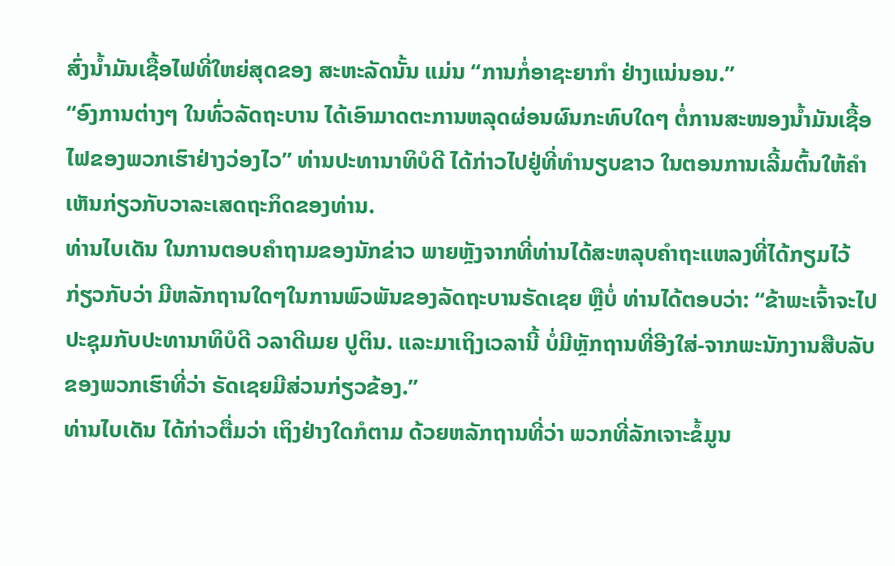ສົ່ງນ້ຳມັນເຊື້ອໄຟທີ່ໃຫຍ່ສຸດຂອງ ສະຫະລັດນັ້ນ ແມ່ນ “ການກໍ່ອາຊະຍາກຳ ຢ່າງແນ່ນອນ.”
“ອົງການຕ່າງໆ ໃນທົ່ວລັດຖະບານ ໄດ້ເອົາມາດຕະການຫລຸດຜ່ອນຜົນກະທົບໃດໆ ຕໍ່ການສະໜອງນ້ຳມັນເຊື້ອໄຟຂອງພວກເຮົາຢ່າງວ່ອງໄວ” ທ່ານປະທານາທິບໍດີ ໄດ້ກ່າວໄປຢູ່ທີ່ທຳນຽບຂາວ ໃນຕອນການເລີ້ມຕົ້ນໃຫ້ຄຳເຫັນກ່ຽວກັບວາລະເສດຖະກິດຂອງທ່ານ.
ທ່ານໄບເດັນ ໃນການຕອບຄຳຖາມຂອງນັກຂ່າວ ພາຍຫຼັງຈາກທີ່ທ່ານໄດ້ສະຫລຸບຄຳຖະແຫລງທີ່ໄດ້ກຽມໄວ້ ກ່ຽວກັບວ່າ ມີຫລັກຖານໃດໆໃນການພົວພັນຂອງລັດຖະບານຣັດເຊຍ ຫຼືບໍ່ ທ່ານໄດ້ຕອບວ່າ: “ຂ້າພະເຈົ້າຈະໄປປະຊຸມກັບປະທານາທິບໍດີ ວລາດີເມຍ ປູຕິນ. ແລະມາເຖິງເວລານີ້ ບໍ່ມີຫຼັກຖານທີ່ອີງໃສ່-ຈາກພະນັກງານສືບລັບຂອງພວກເຮົາທີ່ວ່າ ຣັດເຊຍມີສ່ວນກ່ຽວຂ້ອງ.”
ທ່ານໄບເດັນ ໄດ້ກ່າວຕື່ມວ່າ ເຖິງຢ່າງໃດກໍຕາມ ດ້ວຍຫລັກຖານທີ່ວ່າ ພວກທີ່ລັກເຈາະຂໍ້ມູນ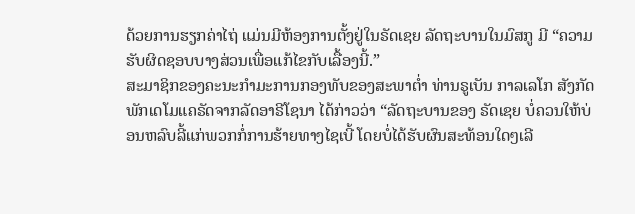ດ້ວຍການຮຽກຄ່າໄຖ່ ແມ່ນມີຫ້ອງການຕັ້ງຢູ່ໃນຣັດເຊຍ ລັດຖະບານໃນມົສກູ ມີ “ຄວາມຮັບຜິດຊອບບາງສ່ວນເພື່ອແກ້ໄຂກັບເລື້ອງນີ້.”
ສະມາຊິກຂອງຄະນະກຳມະການກອງທັບຂອງສະພາຕ່ຳ ທ່ານຣູເບັນ ກາລເລໂກ ສັງກັດພັກເດໂມແຄຣັດຈາກລັດອາຣີໂຊນາ ໄດ້ກ່າວວ່າ “ລັດຖະບານຂອງ ຣັດເຊຍ ບໍ່ຄວນໃຫ້ບ່ອນຫລົບລີ້ແກ່ພວກກໍ່ການຮ້າຍທາງໄຊເບີ້ ໂດຍບໍ່ໄດ້ຮັບຜົນສະທ້ອນໃດໆເລີ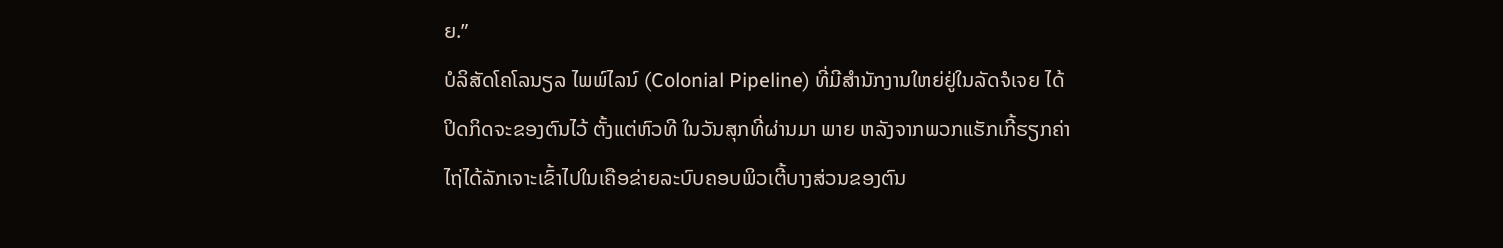ຍ.”
ບໍລິສັດໂຄໂລນຽລ ໄພພ໌ໄລນ໌ (Colonial Pipeline) ທີ່ມີສຳນັກງານໃຫຍ່ຢູ່ໃນລັດຈໍເຈຍ ໄດ້ປິດກິດຈະຂອງຕົນໄວ້ ຕັ້ງແຕ່ຫົວທີ ໃນວັນສຸກທີ່ຜ່ານມາ ພາຍ ຫລັງຈາກພວກແຮັກເກີ້ຮຽກຄ່າໄຖ່ໄດ້ລັກເຈາະເຂົ້າໄປໃນເຄືອຂ່າຍລະບົບຄອບພິວເຕີ້ບາງສ່ວນຂອງຕົນ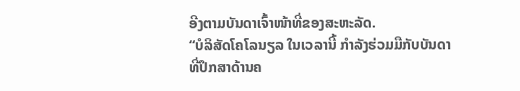ອີງຕາມບັນດາເຈົ້າໜ້າທີ່ຂອງສະຫະລັດ.
“ບໍລິສັດໂຄໂລນຽລ ໃນເວລານີ້ ກໍາລັງຮ່ວມມືກັບບັນດາທີ່ປຶກສາດ້ານຄ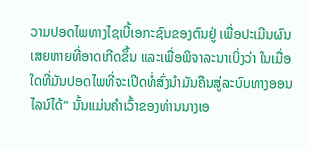ວາມປອດໄພທາງໄຊເບີ້ເອກະຊົນຂອງຕົນຢູ່ ເພື່ອປະເມີນຜົນເສຍຫາຍທີ່ອາດເກີດຂຶ້ນ ແລະເພື່ອພິຈາລະນາເບິ່ງວ່າ ໃນເມື່ອໃດທີ່ມັນປອດໄພທີ່ຈະເປີດທໍ່ສົ່ງນຳມັນຄືນສູ່ລະບົບທາງອອນໄລນ໌ໄດ້” ນັ້ນແມ່ນຄຳເວົ້າຂອງທ່ານນາງເອ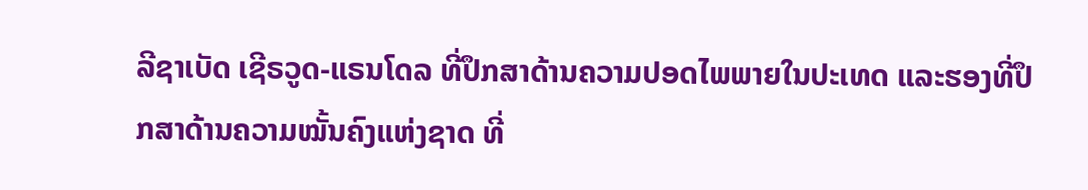ລີຊາເບັດ ເຊີຣວູດ-ແຣນໂດລ ທີ່ປຶກສາດ້ານຄວາມປອດໄພພາຍໃນປະເທດ ແລະຮອງທີ່ປຶກສາດ້ານຄວາມໝັ້ນຄົງແຫ່ງຊາດ ທີ່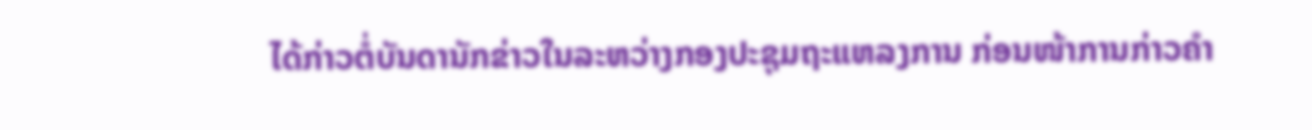ໄດ້ກ່າວຕໍ່ບັນດານັກຂ່າວໃນລະຫວ່າງກອງປະຊຸມຖະແຫລງການ ກ່ອນໜ້າການກ່າວຄຳ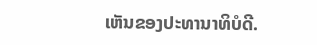ເຫັນຂອງປະທານາທິບໍດີ.